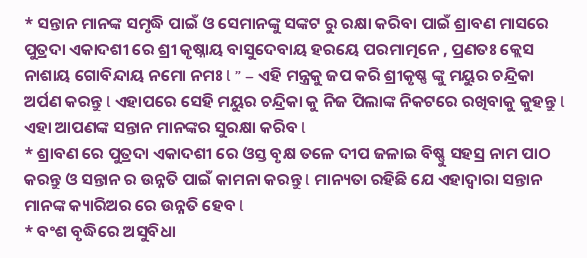* ସନ୍ତାନ ମାନଙ୍କ ସମୃଦ୍ଧି ପାଇଁ ଓ ସେମାନଙ୍କୁ ସଙ୍କଟ ରୁ ରକ୍ଷା କରିବା ପାଇଁ ଶ୍ରାବଣ ମାସରେ ପୁତ୍ରଦା ଏକାଦଶୀ ରେ ଶ୍ରୀ କୃଷ୍ନାୟ ବାସୁଦେବାୟ ହରୟେ ପରମାତ୍ମନେ , ପ୍ରଣତଃ କ୍ଲେସ ନାଶାୟ ଗୋବିନ୍ଦାୟ ନମୋ ନମଃ l ” – ଏହି ମନ୍ତ୍ରକୁ ଜପ କରି ଶ୍ରୀକୃଷ୍ଣ ଙ୍କୁ ମୟୁର ଚନ୍ଦ୍ରିକା ଅର୍ପଣ କରନ୍ତୁ l ଏହାପରେ ସେହି ମୟୁର ଚନ୍ଦ୍ରିକା କୁ ନିଜ ପିଲାଙ୍କ ନିକଟରେ ରଖିବାକୁ କୁହନ୍ତୁ l ଏହା ଆପଣଙ୍କ ସନ୍ତାନ ମାନଙ୍କର ସୁରକ୍ଷା କରିବ l
* ଶ୍ରାବଣ ରେ ପୁତ୍ରଦା ଏକାଦଶୀ ରେ ଓସ୍ତ ବୃକ୍ଷ ତଳେ ଦୀପ ଜଳାଇ ବିଷ୍ଣୁ ସହସ୍ର ନାମ ପାଠ କରନ୍ତୁ ଓ ସନ୍ତାନ ର ଉନ୍ନତି ପାଇଁ କାମନା କରନ୍ତୁ l ମାନ୍ୟତା ରହିଛି ଯେ ଏହାଦ୍ୱାରା ସନ୍ତାନ ମାନଙ୍କ କ୍ୟାରିଅର ରେ ଉନ୍ନତି ହେବ l
* ବଂଶ ବୃଦ୍ଧିରେ ଅସୁବିଧା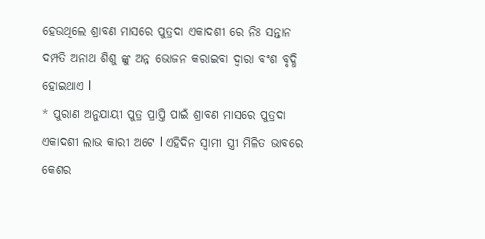ହେଉଥିଲେ ଶ୍ରାବଣ ମାସରେ ପୁତ୍ରଦା ଏକାଦଶୀ ରେ ନିଃ ସନ୍ତାନ ଦମ୍ପତି ଅନାଥ ଶିଶୁ ଙ୍କୁ ଅନ୍ନ ଭୋଜନ କରାଇବା ଦ୍ୱାରା ବଂଶ ବୃଦ୍ଧି ହୋଇଥାଏ l
* ପୁରାଣ ଅନୁଯାୟୀ ପୁତ୍ର ପ୍ରାପ୍ତି ପାଇଁ ଶ୍ରାବଣ ମାସରେ ପୁତ୍ରଦା ଏକାଦଶୀ ଲାଭ କାରୀ ଅଟେ l ଏହିଦିନ ସ୍ୱାମୀ ସ୍ତ୍ରୀ ମିଳିତ ଭାବରେ କେଶର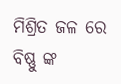ମିଶ୍ରିତ ଜଳ ରେ ବିଷ୍ଣୁ ଙ୍କ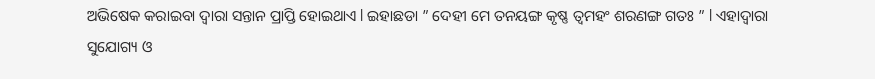ଅଭିଷେକ କରାଇବା ଦ୍ୱାରା ସନ୍ତାନ ପ୍ରାପ୍ତି ହୋଇଥାଏ l ଇହାଛଡା ” ଦେହୀ ମେ ତନୟଙ୍ଗ କୃଷ୍ଣ ତ୍ୱମହଂ ଶରଣଙ୍ଗ ଗତଃ ” l ଏହାଦ୍ୱାରା ସୁଯୋଗ୍ୟ ଓ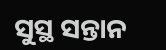ସୁସ୍ଥ ସନ୍ତାନ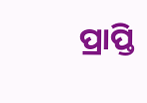ପ୍ରାପ୍ତି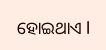ହୋଇଥାଏ l